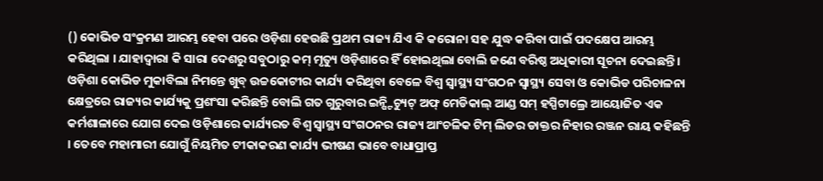() କୋଭିଡ ସଂକ୍ରମଣ ଆରମ୍ଭ ହେବା ପରେ ଓଡ଼ିଶା ହେଉଛି ପ୍ରଥମ ରାଜ୍ୟ ଯିଏ କି କରୋନା ସହ ଯୁଦ୍ଧ କରିବା ପାଇଁ ପଦକ୍ଷେପ ଆରମ୍ଭ କରିଥିଲା । ଯାହାଦ୍ୱାରା କି ସାରା ଦେଶରୁ ସବୁଠାରୁ କମ୍ ମୃତ୍ୟୁ ଓଡ଼ିଶାରେ ହିଁ ହୋଇଥିଲା ବୋଲି ଜଣେ ବରିଷ୍ଠ ଅଧିକାରୀ ସୂଚନା ଦେଇଛନ୍ତି ।
ଓଡ଼ିଶା କୋଭିଡ ମୁକାବିଲା ନିମନ୍ତେ ଖୁବ୍ ଉଚ୍ଚକୋଟୀର କାର୍ଯ୍ୟ କରିଥିବା ବେଳେ ବିଶ୍ୱ ସ୍ୱାସ୍ଥ୍ୟ ସଂଗଠନ ସ୍ୱାସ୍ଥ୍ୟ ସେବା ଓ କୋଭିଡ ପରିଚାଳନା କ୍ଷେତ୍ରରେ ରାଜ୍ୟର କାର୍ଯ୍ୟକୁ ପ୍ରଶଂସା କରିଛନ୍ତି ବୋଲି ଗତ ଗୁରୁବାର ଇନ୍ଷ୍ଟିଚ୍ୟୁଟ୍ ଅଫ୍ ମେଡିକାଲ୍ ଆଣ୍ଡ ସମ୍ ହସ୍ପିଟାଲ୍ରେ ଆୟୋଜିତ ଏକ କର୍ମଶାଳାରେ ଯୋଗ ଦେଇ ଓଡ଼ିଶାରେ କାର୍ଯ୍ୟରତ ବିଶ୍ୱ ସ୍ୱାସ୍ଥ୍ୟ ସଂଗଠନର ରାଜ୍ୟ ଆଂଚଳିକ ଟିମ୍ ଲିଡର ଡାକ୍ତର ନିହାର ରଞ୍ଜନ ରାୟ କହିଛନ୍ତି । ତେବେ ମହାମାରୀ ଯୋଗୁଁ ନିୟମିତ ଟୀକାକରଣ କାର୍ଯ୍ୟ ଭୀଷଣ ଭାବେ ବାଧାପ୍ରାପ୍ତ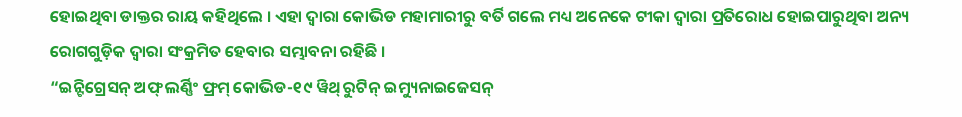ହୋଇଥିବା ଡାକ୍ତର ରାୟ କହିଥିଲେ । ଏହା ଦ୍ୱାରା କୋଭିଡ ମହାମାରୀରୁ ବର୍ତି ଗଲେ ମଧ୍ୟ ଅନେକେ ଟୀକା ଦ୍ୱାରା ପ୍ରତିରୋଧ ହୋଇପାରୁଥିବା ଅନ୍ୟ ରୋଗଗୁଡ଼ିକ ଦ୍ୱାରା ସଂକ୍ରମିତ ହେବାର ସମ୍ଭାବନା ରହିଛି ।
“ଇନ୍ଟିଗ୍ରେସନ୍ ଅଫ୍ ଲର୍ଣ୍ଣିଂ ଫ୍ରମ୍ କୋଭିଡ-୧୯ ୱିଥ୍ ରୁଟିନ୍ ଇମ୍ୟୁନାଇଜେସନ୍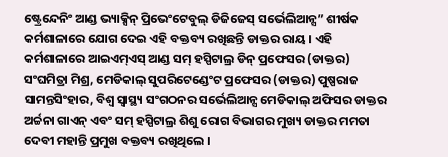ଷ୍ଟ୍ରେନ୍ଦେନିଂ ଆଣ୍ଡ ଭ୍ୟାକ୍ସିନ୍ ପ୍ରିଭେଂଟେବୁଲ୍ ଡିଜିଜେସ୍ ସର୍ଭେଲିଆନ୍ସ” ଶୀର୍ଷକ କର୍ମଶାଳାରେ ଯୋଗ ଦେଇ ଏହି ବକ୍ତବ୍ୟ ରଖିଛନ୍ତି ଡାକ୍ତର ରାୟ । ଏହି କର୍ମଶାଳାରେ ଆଇଏମ୍ଏସ୍ ଆଣ୍ଡ ସମ୍ ହସ୍ପିଟାଲ୍ର ଡିନ୍ ପ୍ରଫେସର (ଡାକ୍ତର) ସଂଘମିତ୍ରା ମିଶ୍ର, ମେଡିକାଲ୍ ସୁପରିଟେଣ୍ଡେଂଟ ପ୍ରଫେସର (ଡାକ୍ତର) ପୁଷ୍ପରାଜ ସାମନ୍ତସିଂହାର, ବିଶ୍ୱ ସ୍ୱାସ୍ଥ୍ୟ ସଂଗଠନର ସର୍ଭେଲିଆନ୍ସ ମେଡିକାଲ୍ ଅଫିସର ଡାକ୍ତର ଅର୍ଚ୍ଚନା ଗାଏନ୍ ଏବଂ ସମ୍ ହସ୍ପିଟାଲ୍ର ଶିଶୁ ରୋଗ ବିଭାଗର ମୁଖ୍ୟ ଡାକ୍ତର ମମତା ଦେବୀ ମହାନ୍ତି ପ୍ରମୁଖ ବକ୍ତବ୍ୟ ରଖିଥିଲେ ।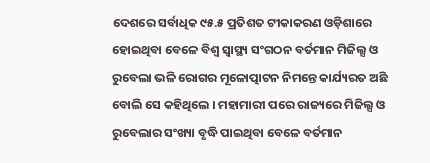ଦେଶରେ ସର୍ବାଧିକ ୯୫.୫ ପ୍ରତିଶତ ଟୀକାକରଣ ଓଡ଼ିଶାରେ ହୋଇଥିବା ବେଳେ ବିଶ୍ୱ ସ୍ୱାସ୍ଥ୍ୟ ସଂଗଠନ ବର୍ତମାନ ମିଜିଲ୍ସ ଓ ରୁବେଲା ଭଳି ରୋଗର ମୂଳୋତ୍ପାଟନ ନିମନ୍ତେ କାର୍ଯ୍ୟରତ ଅଛି ବୋଲି ସେ କହିଥିଲେ । ମହାମାରୀ ପରେ ରାଜ୍ୟରେ ମିଜିଲ୍ସ ଓ ରୁବେଲାର ସଂଖ୍ୟା ବୃଦ୍ଧି ପାଇଥିବା ବେଳେ ବର୍ତମାନ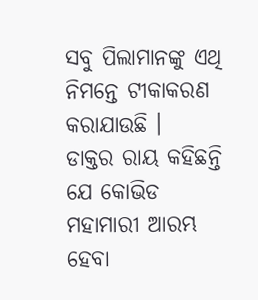ସବୁ ପିଲାମାନଙ୍କୁ ଏଥି ନିମନ୍ତେ ଟୀକାକରଣ କରାଯାଉଛି ।
ଡାକ୍ତର ରାୟ କହିଛନ୍ତି ଯେ କୋଭିଡ ମହାମାରୀ ଆରମ୍ଭ ହେବା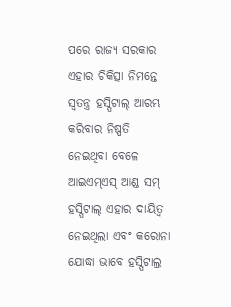ପରେ ରାଜ୍ୟ ସରକାର ଏହାର ଚିକିତ୍ସା ନିମନ୍ତେ ସ୍ୱତନ୍ତ୍ର ହସ୍ପିଟାଲ୍ ଆରମ୍ଭ କରିବାର ନିଷ୍ପତି ନେଇଥିବା ବେଳେ ଆଇଏମ୍ଏସ୍ ଆଣ୍ଡ ସମ୍ ହସ୍ପିଟାଲ୍ ଏହାର ଦାୟିତ୍ୱ ନେଇଥିଲା ଏବଂ କରୋନା ଯୋଦ୍ଧା ଭାବେ ହସ୍ପିଟାଲ୍ର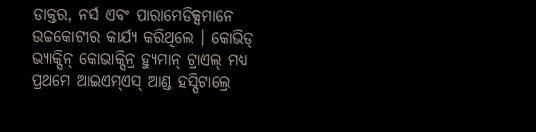ଡାକ୍ତର, ନର୍ସ ଏବଂ ପାରାମେଡିକ୍ସମାନେ ଉଚ୍ଚକୋଟୀର କାର୍ଯ୍ୟ କରିଥିଲେ । କୋଭିଡ୍ ଭ୍ୟାକ୍ସିନ୍ କୋଭାକ୍ସିନ୍ର ହ୍ୟୁମାନ୍ ଟ୍ରାଏଲ୍ ମଧ୍ୟ ପ୍ରଥମେ ଆଇଏମ୍ଏସ୍ ଆଣ୍ଡ ହସ୍ପିଟାଲ୍ରେ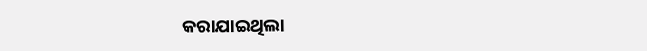କରାଯାଇଥିଲା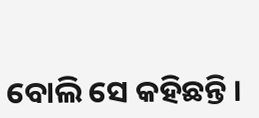ବୋଲି ସେ କହିଛନ୍ତି ।